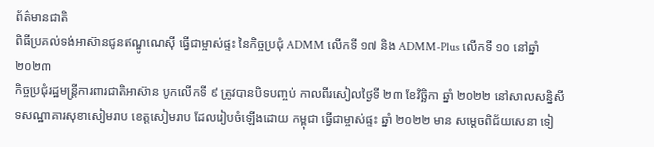ព័ត៌មានជាតិ
ពិធីប្រគល់ទង់អាស៊ានជូនឥណ្ឌូណេស៊ី ធ្វើជាម្ចាស់ផ្ទះ នៃកិច្ចប្រជុំ ADMM លើកទី ១៧ និង ADMM-Plus លើកទី ១០ នៅឆ្នាំ ២០២៣
កិច្ចប្រជុំរដ្ឋមន្ត្រីការពារជាតិអាស៊ាន បូកលើកទី ៩ ត្រូវបានបិទបញ្ចប់ កាលពីរសៀលថ្ងៃទី ២៣ ខែវិច្ឆិកា ឆ្នាំ ២០២២ នៅសាលសន្និសីទសណ្ឋាគារសុខាសៀមរាប ខេត្តសៀមរាប ដែលរៀបចំឡើងដោយ កម្ពុជា ធ្វើជាម្ចាស់ផ្ទះ ឆ្នាំ ២០២២ មាន សម្ដេចពិជ័យសេនា ទៀ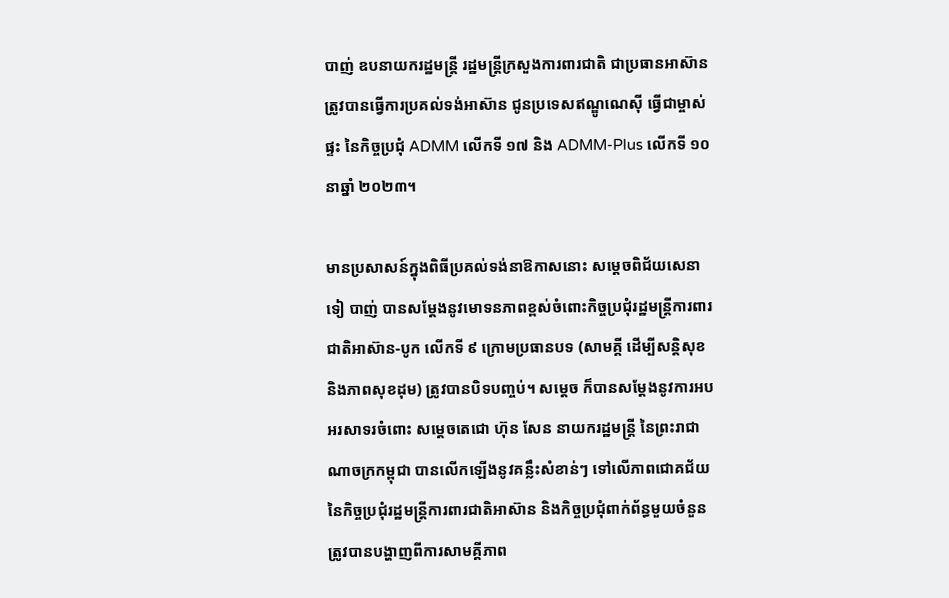បាញ់ ឧបនាយករដ្ឋមន្ត្រី រដ្ឋមន្ត្រីក្រសួងការពារជាតិ ជាប្រធានអាស៊ាន ត្រូវបានធ្វើការប្រគល់ទង់អាស៊ាន ជូនប្រទេសឥណ្ឌូណេស៊ី ធ្វើជាម្ចាស់ផ្ទះ នៃកិច្ចប្រជុំ ADMM លើកទី ១៧ និង ADMM-Plus លើកទី ១០ នាឆ្នាំ ២០២៣។

មានប្រសាសន៍ក្នុងពិធីប្រគល់ទង់នាឱកាសនោះ សម្ដេចពិជ័យសេនា ទៀ បាញ់ បានសម្ដែងនូវមោទនភាពខ្ពស់ចំពោះកិច្ចប្រជុំរដ្ឋមន្ត្រីការពារជាតិអាស៊ាន-បូក លើកទី ៩ ក្រោមប្រធានបទ (សាមគ្គី ដើម្បីសន្តិសុខ និងភាពសុខដុម) ត្រូវបានបិទបញ្ចប់។ សម្ដេច ក៏បានសម្ដែងនូវការអបអរសាទរចំពោះ សម្ដេចតេជោ ហ៊ុន សែន នាយករដ្ឋមន្ត្រី នៃព្រះរាជាណាចក្រកម្ពុជា បានលើកឡើងនូវគន្លឹះសំខាន់ៗ ទៅលើភាពជោគជ័យ នៃកិច្ចប្រជុំរដ្ឋមន្ត្រីការពារជាតិអាស៊ាន និងកិច្ចប្រជុំពាក់ព័ន្ធមួយចំនួន ត្រូវបានបង្ហាញពីការសាមគ្គីភាព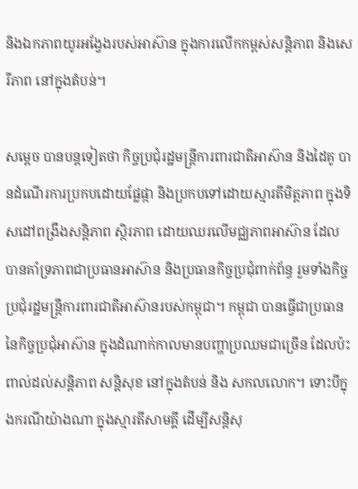និងឯកភាពយូរអង្វែងរបស់អាស៊ាន ក្នុងការលើកកម្ពស់សន្តិភាព និងសេរីភាព នៅក្នុងតំបន់។

សម្ដេច បានបន្តទៀតថា កិច្ចប្រជុំរដ្ឋមន្ត្រីការពារជាតិអាស៊ាន និងដៃគូ បានដំណើរការប្រកបដោយផ្លែផ្កា និងប្រកបទៅដោយស្មារតីមិត្តភាព ក្នុងទិសដៅពង្រឹងសន្តិភាព ស្ថិរភាព ដោយឈរលើមជ្ឈភាពអាស៊ាន ដែលបានគាំទ្រភាពជាប្រធានអាស៊ាន និងប្រធានកិច្ចប្រជុំពាក់ព័ន្ធ រួមទាំងកិច្ចប្រជុំរដ្ឋមន្ត្រីការពារជាតិអាស៊ានរបស់កម្ពុជា។ កម្ពុជា បានធ្វើជាប្រធាន នៃកិច្ចប្រជុំអាស៊ាន ក្នុងដំណាក់កាលមានបញ្ហាប្រឈមជាច្រើន ដែលប៉ះពាល់ដល់សន្តិភាព សន្តិសុខ នៅក្នុងតំបន់ និង សកលលោក។ ទោះបីក្នុងករណីយ៉ាងណា ក្នុងស្មារតីសាមគ្គី ដើម្បីសន្តិសុ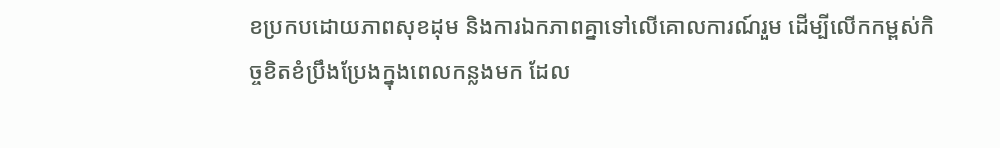ខប្រកបដោយភាពសុខដុម និងការឯកភាពគ្នាទៅលើគោលការណ៍រួម ដើម្បីលើកកម្ពស់កិច្ចខិតខំប្រឹងប្រែងក្នុងពេលកន្លងមក ដែល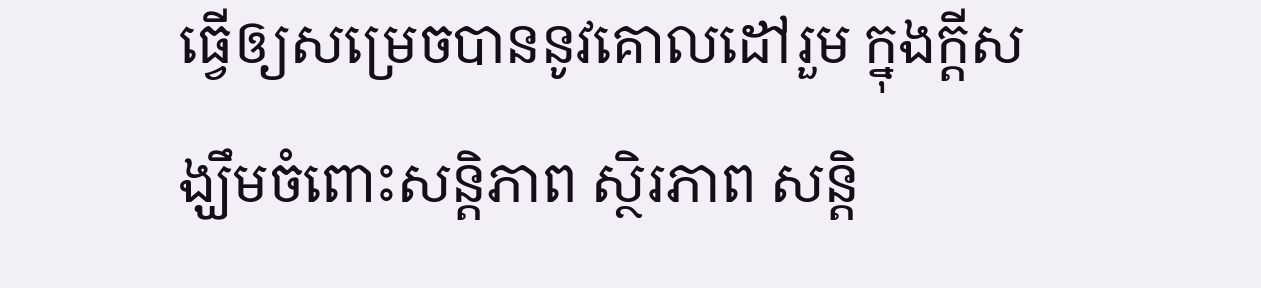ធ្វើឲ្យសម្រេចបាននូវគោលដៅរួម ក្នុងក្តីសង្ឃឹមចំពោះសន្តិភាព ស្ថិរភាព សន្តិ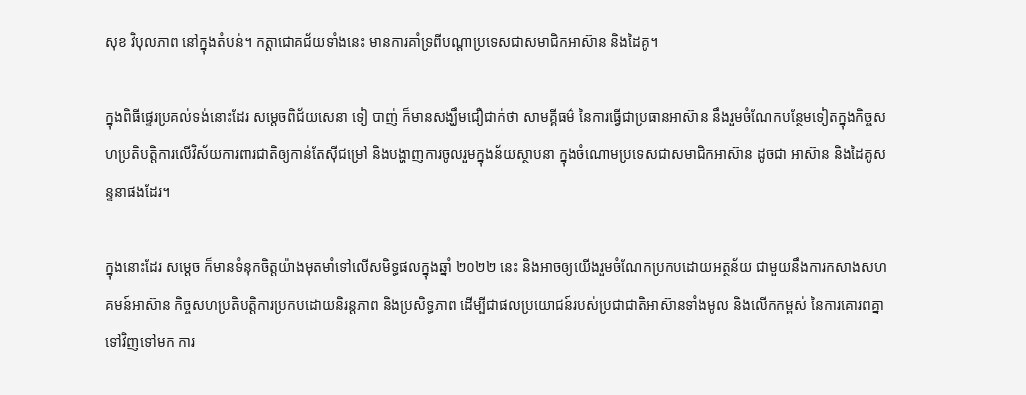សុខ វិបុលភាព នៅក្នុងតំបន់។ កត្តាជោគជ័យទាំងនេះ មានការគាំទ្រពីបណ្ដាប្រទេសជាសមាជិកអាស៊ាន និងដៃគូ។

ក្នុងពិធីផ្ទេរប្រគល់ទង់នោះដែរ សម្ដេចពិជ័យសេនា ទៀ បាញ់ ក៏មានសង្ឃឹមជឿជាក់ថា សាមគ្គីធម៌ នៃការធ្វើជាប្រធានអាស៊ាន នឹងរួមចំណែកបន្ថែមទៀតក្នុងកិច្ចសហប្រតិបត្តិការលើវិស័យការពារជាតិឲ្យកាន់តែស៊ីជម្រៅ និងបង្ហាញការចូលរួមក្នុងន័យស្ថាបនា ក្នុងចំណោមប្រទេសជាសមាជិកអាស៊ាន ដូចជា អាស៊ាន និងដៃគូសន្ទនាផងដែរ។

ក្នុងនោះដែរ សម្ដេច ក៏មានទំនុកចិត្តយ៉ាងមុតមាំទៅលើសមិទ្ធផលក្នុងឆ្នាំ ២០២២ នេះ និងអាចឲ្យយើងរួមចំណែកប្រកបដោយអត្ថន័យ ជាមួយនឹងការកសាងសហគមន៍អាស៊ាន កិច្ចសហប្រតិបត្តិការប្រកបដោយនិរន្តភាព និងប្រសិទ្ធភាព ដើម្បីជាផលប្រយោជន៍របស់ប្រជាជាតិអាស៊ានទាំងមូល និងលើកកម្ពស់ នៃការគោរពគ្នាទៅវិញទៅមក ការ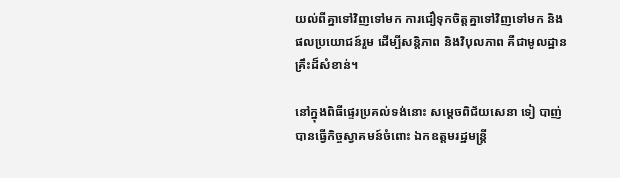យល់ពីគ្នាទៅវិញទៅមក ការជឿទុកចិត្តគ្នាទៅវិញទៅមក និងផលប្រយោជន៍រួម ដើម្បីសន្តិភាព និងវិបុលភាព គឺជាមូលដ្ឋានគ្រឹះដ៏សំខាន់។

នៅក្នុងពិធីផ្ទេរប្រគល់ទង់នោះ សម្ដេចពិជ័យសេនា ទៀ បាញ់ បានធ្វើកិច្ចស្វាគមន៍ចំពោះ ឯកឧត្ដមរដ្ឋមន្ត្រី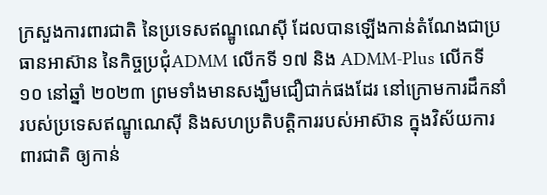ក្រសួងការពារជាតិ នៃប្រទេសឥណ្ឌូណេស៊ី ដែលបានឡើងកាន់តំណែងជាប្រធានអាស៊ាន នៃកិច្ចប្រជុំADMM លើកទី ១៧ និង ADMM-Plus លើកទី ១០ នៅឆ្នាំ ២០២៣ ព្រមទាំងមានសង្ឃឹមជឿជាក់ផងដែរ នៅក្រោមការដឹកនាំរបស់ប្រទេសឥណ្ឌូណេស៊ី និងសហប្រតិបត្តិការរបស់អាស៊ាន ក្នុងវិស័យការពារជាតិ ឲ្យកាន់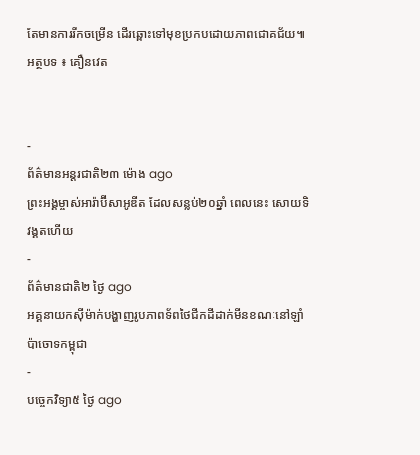តែមានការរីកចម្រើន ដើរឆ្ពោះទៅមុខប្រកបដោយភាពជោគជ័យ៕
អត្ថបទ ៖ គឿនវេត


-
ព័ត៌មានអន្ដរជាតិ២៣ ម៉ោង ago
ព្រះអង្គម្ចាស់អារ៉ាប៊ីសាអូឌីត ដែលសន្លប់២០ឆ្នាំ ពេលនេះ សោយទិវង្គតហើយ
-
ព័ត៌មានជាតិ២ ថ្ងៃ ago
អគ្គនាយកស៊ីម៉ាក់បង្ហាញរូបភាពទ័ពថៃជីកដីដាក់មីនខណៈនៅឡាំប៉ាចោទកម្ពុជា
-
បច្ចេកវិទ្យា៥ ថ្ងៃ ago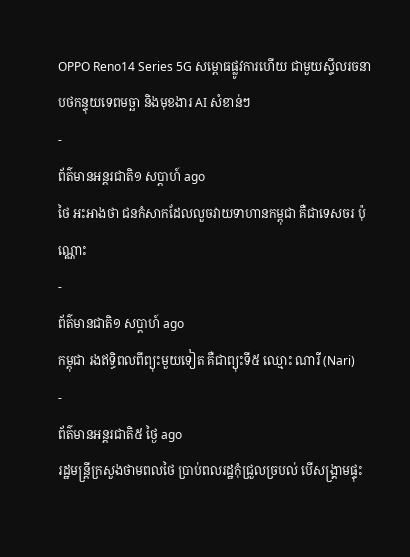OPPO Reno14 Series 5G សម្ពោធផ្លូវការហើយ ជាមួយស្ទីលរចនាបថកន្ទុយទេពមច្ឆា និងមុខងារ AI សំខាន់ៗ
-
ព័ត៌មានអន្ដរជាតិ១ សប្តាហ៍ ago
ថៃ អះអាងថា ជនកំសាកដែលលួចវាយទាហានកម្ពុជា គឺជាទេសចរ ប៉ុណ្ណោះ
-
ព័ត៌មានជាតិ១ សប្តាហ៍ ago
កម្ពុជា រងឥទ្ធិពលពីព្យុះមួយទៀត គឺជាព្យុះទី៥ ឈ្មោះ ណារី (Nari)
-
ព័ត៌មានអន្ដរជាតិ៥ ថ្ងៃ ago
រដ្ឋមន្ត្រីក្រសួងថាមពលថៃ ប្រាប់ពលរដ្ឋកុំជ្រួលច្របល់ បើសង្គ្រាមផ្ទុះ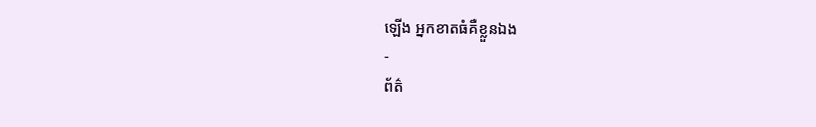ឡើង អ្នកខាតធំគឺខ្លួនឯង
-
ព័ត៌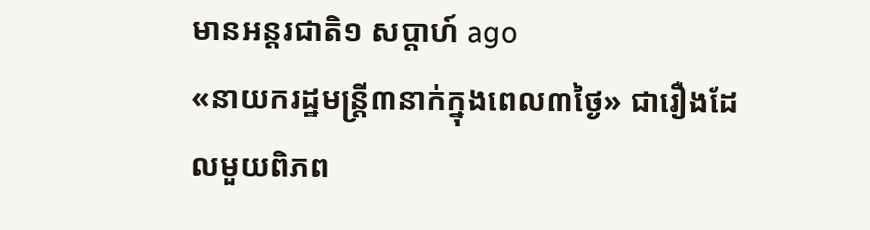មានអន្ដរជាតិ១ សប្តាហ៍ ago
«នាយករដ្ឋមន្ត្រី៣នាក់ក្នុងពេល៣ថ្ងៃ» ជារឿងដែលមួយពិភព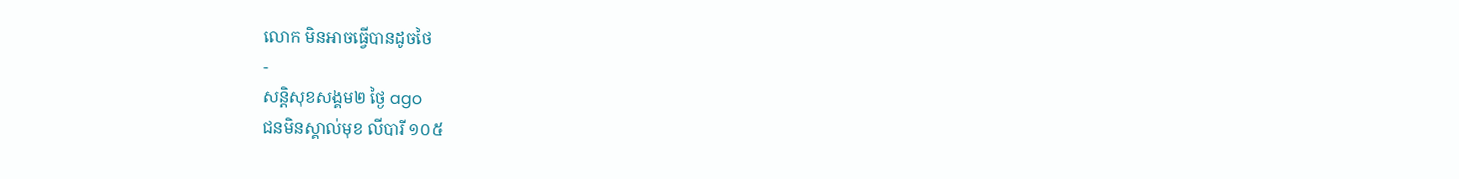លោក មិនអាចធ្វើបានដូចថៃ
-
សន្តិសុខសង្គម២ ថ្ងៃ ago
ជនមិនស្គាល់មុខ លីបារី ១០៥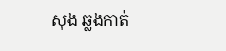សុង ឆ្លងកាត់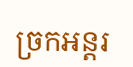ច្រកអន្តរ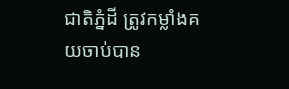ជាតិភ្នំដី ត្រូវកម្លាំងគយចាប់បាន